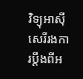វិទ្យុអាស៊ីសេរីរងការប្ដឹងពីអ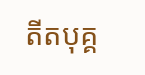តីតបុគ្គ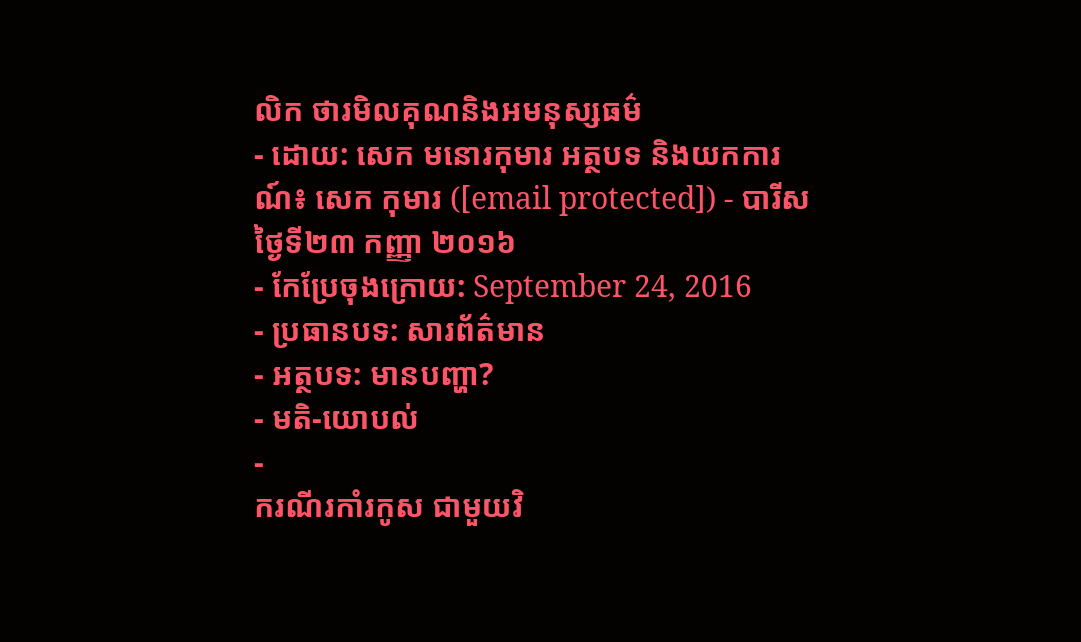លិក ថារមិលគុណនិងអមនុស្សធម៌
- ដោយ: សេក មនោរកុមារ អត្ថបទ និងយកការណ៍៖ សេក កុមារ ([email protected]) - បារីស ថ្ងៃទី២៣ កញ្ញា ២០១៦
- កែប្រែចុងក្រោយ: September 24, 2016
- ប្រធានបទ: សារព័ត៌មាន
- អត្ថបទ: មានបញ្ហា?
- មតិ-យោបល់
-
ករណីរកាំរកូស ជាមួយវិ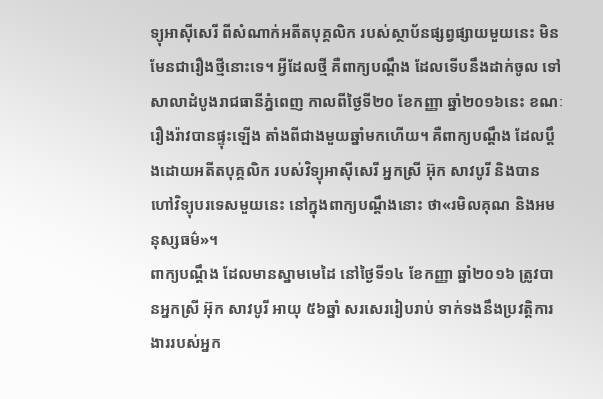ទ្យុអាស៊ីសេរី ពីសំណាក់អតីតបុគ្គលិក របស់ស្ថាប័នផ្សព្វផ្សាយមួយនេះ មិនមែនជារឿងថ្មីនោះទេ។ អ្វីដែលថ្មី គឺពាក្យបណ្ដឹង ដែលទើបនឹងដាក់ចូល ទៅសាលាដំបូងរាជធានីភ្នំពេញ កាលពីថ្ងៃទី២០ ខែកញ្ញា ឆ្នាំ២០១៦នេះ ខណៈរឿងរ៉ាវបានផ្ទុះឡើង តាំងពីជាងមួយឆ្នាំមកហើយ។ គឺពាក្យបណ្ដឹង ដែលប្ដឹងដោយអតីតបុគ្គលិក របស់វិទ្យុអាស៊ីសេរី អ្នកស្រី អ៊ុក សាវបូរី និងបានហៅវិទ្យុបរទេសមួយនេះ នៅក្នុងពាក្យបណ្ដឹងនោះ ថា«រមិលគុណ និងអមនុស្សធម៌»។
ពាក្យបណ្ដឹង ដែលមានស្នាមមេដៃ នៅថ្ងៃទី១៤ ខែកញ្ញា ឆ្នាំ២០១៦ ត្រូវបានអ្នកស្រី អ៊ុក សាវបូរី អាយុ ៥៦ឆ្នាំ សរសេររៀបរាប់ ទាក់ទងនឹងប្រវត្តិការងាររបស់អ្នក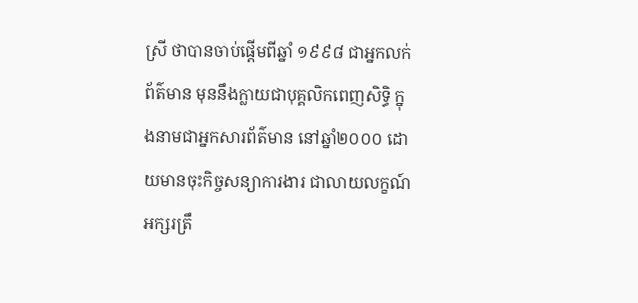ស្រី ថាបានចាប់ផ្ដើមពីឆ្នាំ ១៩៩៨ ជាអ្នកលក់ព័ត៌មាន មុននឹងក្លាយជាបុគ្គលិកពេញសិទ្ធិ ក្នុងនាមជាអ្នកសារព័ត៌មាន នៅឆ្នាំ២០០០ ដោយមានចុះកិច្ចសន្យាការងារ ជាលាយលក្ខណ៍អក្សរត្រឹ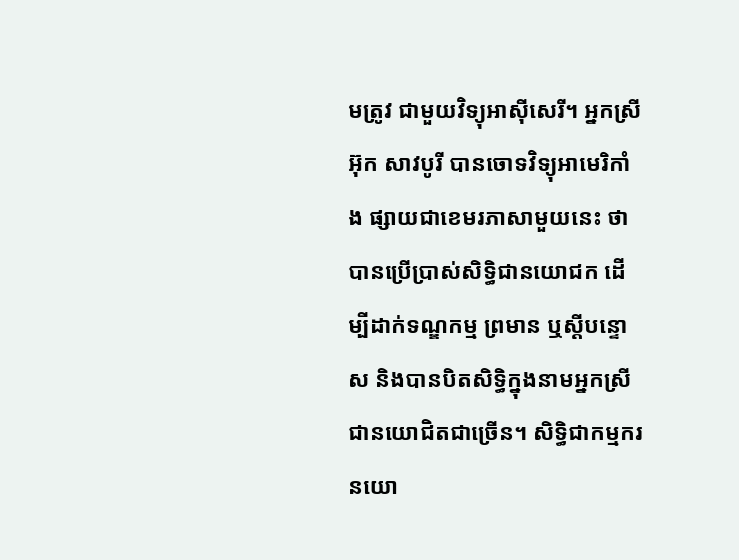មត្រូវ ជាមួយវិទ្យុអាស៊ីសេរី។ អ្នកស្រី អ៊ុក សាវបូរី បានចោទវិទ្យុអាមេរិកាំង ផ្សាយជាខេមរភាសាមួយនេះ ថាបានប្រើប្រាស់សិទ្ធិជានយោជក ដើម្បីដាក់ទណ្ឌកម្ម ព្រមាន ឬស្ដីបន្ទោស និងបានបិតសិទ្ធិក្នុងនាមអ្នកស្រី ជានយោជិតជាច្រើន។ សិទ្ធិជាកម្មករនយោ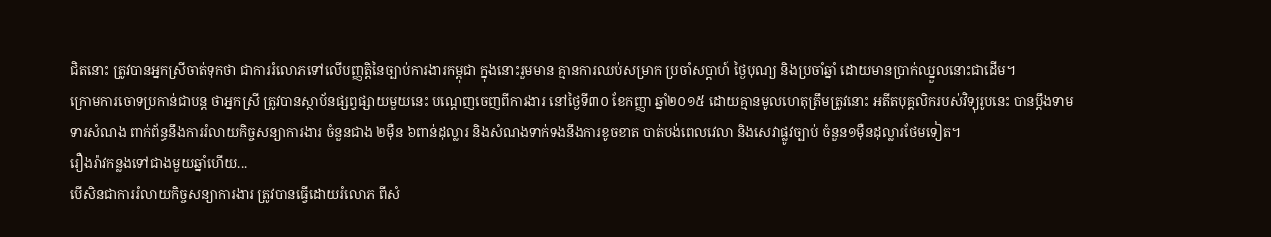ជិតនោះ ត្រូវបានអ្នកស្រីចាត់ទុកថា ជាការរំលោភទៅលើបញ្ញត្តិនៃច្បាប់ការងារកម្ពុជា ក្នុងនោះរួមមាន គ្មានការឈប់សម្រាក ប្រចាំសប្ដាហ៍ ថ្ងៃបុណ្យ និងប្រចាំឆ្នាំ ដោយមានប្រាក់ឈ្នួលនោះជាដើម។
ក្រោមការចោទប្រកាន់ជាបន្ត ថាអ្នកស្រី ត្រូវបានស្ថាប័នផ្សព្វផ្សាយមួយនេះ បណ្ដេញចេញពីការងារ នៅថ្ងៃទី៣០ ខែកញ្ញា ឆ្នាំ២០១៥ ដោយគ្មានមូលហេតុត្រឹមត្រូវនោះ អតីតបុគ្គលិករបស់វិទ្យុរូបនេះ បានប្ដឹងទាមទារសំណង ពាក់ព័ន្ធនឹងការរំលាយកិច្ចសន្យាការងារ ចំនួនជាង ២ម៉ឺន ៦ពាន់ដុល្លារ និងសំណងទាក់ទងនឹងការខូចខាត បាត់បង់ពេលវេលា និងសេវាផ្លូវច្បាប់ ចំនួន១ម៉ឺនដុល្លារថែមទៀត។
រឿងរ៉ាវកន្លងទៅជាងមួយឆ្នាំហើយ...
បើសិនជាការរំលាយកិច្ចសន្យាការងារ ត្រូវបានធ្វើដោយរំលោភ ពីសំ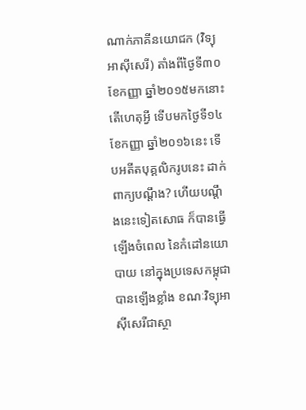ណាក់ភាគីនយោជក (វិទ្យុអាស៊ីសេរី) តាំងពីថ្ងៃទី៣០ ខែកញ្ញា ឆ្នាំ២០១៥មកនោះ តើហេតុអ្វី ទើបមកថ្ងៃទី១៤ ខែកញ្ញា ឆ្នាំ២០១៦នេះ ទើបអតីតបុគ្គលិករូបនេះ ដាក់ពាក្យបណ្ដឹង? ហើយបណ្ដឹងនេះទៀតសោធ ក៏បានធ្វើឡើងចំពេល នៃកំដៅនយោបាយ នៅក្នុងប្រទេសកម្ពុជាបានឡើងខ្លាំង ខណៈវិទ្យុអាស៊ីសេរីជាស្ថា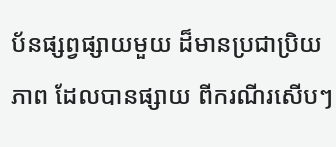ប័នផ្សព្វផ្សាយមួយ ដ៏មានប្រជាប្រិយភាព ដែលបានផ្សាយ ពីករណីរសើបៗ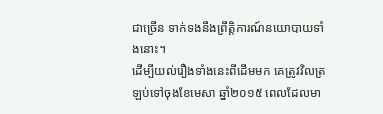ជាច្រើន ទាក់ទងនឹងព្រឹត្តិការណ៍នយោបាយទាំងនោះ។
ដើម្បីយល់រឿងទាំងនេះពីដើមមក គេត្រូវវិលត្រឡប់ទៅចុងខែមេសា ឆ្នាំ២០១៥ ពេលដែលមា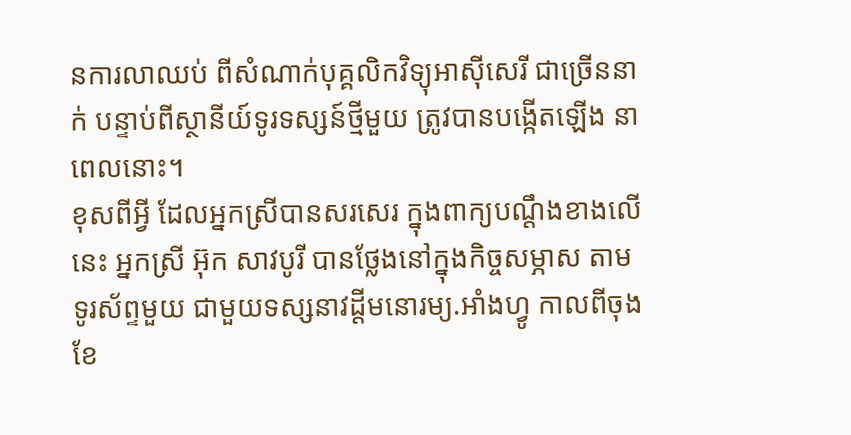នការលាឈប់ ពីសំណាក់បុគ្គលិកវិទ្យុអាស៊ីសេរី ជាច្រើននាក់ បន្ទាប់ពីស្ថានីយ៍ទូរទស្សន៍ថ្មីមួយ ត្រូវបានបង្កើតឡើង នាពេលនោះ។
ខុសពីអ្វី ដែលអ្នកស្រីបានសរសេរ ក្នុងពាក្យបណ្ដឹងខាងលើនេះ អ្នកស្រី អ៊ុក សាវបូរី បានថ្លែងនៅក្នុងកិច្ចសម្ភាស តាមទូរស័ព្ទមួយ ជាមួយទស្សនាវដ្ដីមនោរម្យ.អាំងហ្វូ កាលពីចុងខែ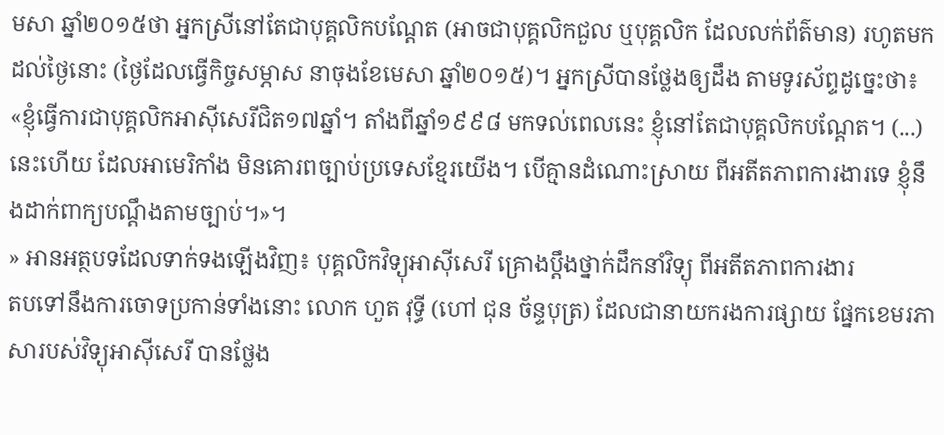មសា ឆ្នាំ២០១៥ថា អ្នកស្រីនៅតែជាបុគ្គលិកបណ្ដែត (អាចជាបុគ្គលិកជួល ឬបុគ្គលិក ដែលលក់ព័ត៌មាន) រហូតមកដល់ថ្ងៃនោះ (ថ្ងៃដែលធ្វើកិច្ចសម្ភាស នាចុងខែមេសា ឆ្នាំ២០១៥)។ អ្នកស្រីបានថ្លែងឲ្យដឹង តាមទូរស័ព្ទដូច្នេះថា៖ «ខ្ញុំធ្វើការជាបុគ្គលិកអាស៊ីសេរីជិត១៧ឆ្នាំ។ តាំងពីឆ្នាំ១៩៩៨ មកទល់ពេលនេះ ខ្ញុំនៅតែជាបុគ្គលិកបណ្តែត។ (...) នេះហើយ ដែលអាមេរិកាំង មិនគោរពច្បាប់ប្រទេសខ្មែរយើង។ បើគ្មានដំណោះស្រាយ ពីអតីតភាពការងារទេ ខ្ញុំនឹងដាក់ពាក្យបណ្តឹងតាមច្បាប់។»។
» អានអត្ថបទដែលទាក់ទងឡើងវិញ៖ បុគ្គលិកវិទ្យុអាស៊ីសេរី គ្រោងប្តឹងថ្នាក់ដឹកនាំវិទ្យុ ពីអតីតភាពការងារ
តបទៅនឹងការចោទប្រកាន់ទាំងនោះ លោក ហួត វុទ្ធី (ហៅ ជុន ច័ន្ទបុត្រ) ដែលជានាយករងការផ្សាយ ផ្នែកខេមរភាសារបស់វិទ្យុអាស៊ីសេរី បានថ្លែង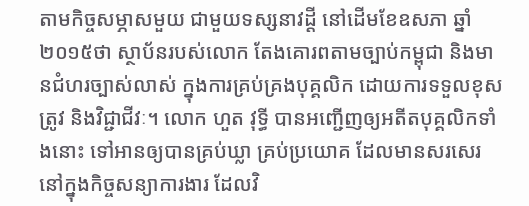តាមកិច្ចសម្ភាសមួយ ជាមួយទស្សនាវដ្ដី នៅដើមខែឧសភា ឆ្នាំ២០១៥ថា ស្ថាប័នរបស់លោក តែងគោរពតាមច្បាប់កម្ពុជា និងមានជំហរច្បាស់លាស់ ក្នុងការគ្រប់គ្រងបុគ្គលិក ដោយការទទួលខុសត្រូវ និងវិជ្ជាជីវៈ។ លោក ហួត វុទ្ធី បានអញ្ជើញឲ្យអតីតបុគ្គលិកទាំងនោះ ទៅអានឲ្យបានគ្រប់ឃ្លា គ្រប់ប្រយោគ ដែលមានសរសេរ នៅក្នុងកិច្ចសន្យាការងារ ដែលវិ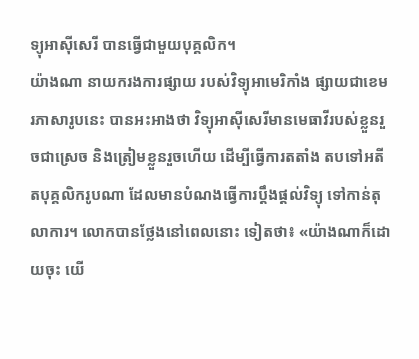ទ្យុអាស៊ីសេរី បានធ្វើជាមួយបុគ្គលិក។
យ៉ាងណា នាយករងការផ្សាយ របស់វិទ្យុអាមេរិកាំង ផ្សាយជាខេមរភាសារូបនេះ បានអះអាងថា វិទ្យុអាស៊ីសេរីមានមេធាវីរបស់ខ្លួនរួចជាស្រេច និងត្រៀមខ្លួនរួចហើយ ដើម្បីធ្វើការតតាំង តបទៅអតីតបុគ្គលិករូបណា ដែលមានបំណងធ្វើការប្ដឹងផ្ដល់វិទ្យុ ទៅកាន់តុលាការ។ លោកបានថ្លែងនៅពេលនោះ ទៀតថា៖ «យ៉ាងណាក៏ដោយចុះ យើ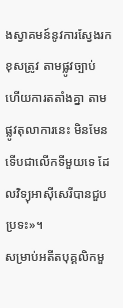ងស្វាគមន៍នូវការស្វែងរកខុសត្រូវ តាមផ្លូវច្បាប់ ហើយការតតាំងគ្នា តាមផ្លូវតុលាការនេះ មិនមែនទើបជាលើកទីមួយទេ ដែលវិទ្យុអាស៊ីសេរីបានជួបប្រទះ»។
សម្រាប់អតីតបុគ្គលិកមួ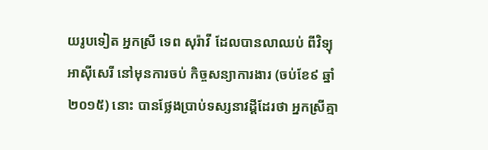យរូបទៀត អ្នកស្រី ទេព សុរ៉ាវី ដែលបានលាឈប់ ពីវិទ្យុអាស៊ីសេរី នៅមុនការចប់ កិច្ចសន្យាការងារ (ចប់ខែ៩ ឆ្នាំ២០១៥) នោះ បានថ្លែងប្រាប់ទស្សនាវដ្ដីដែរថា អ្នកស្រីគ្មា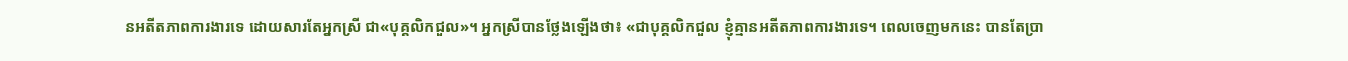នអតីតភាពការងារទេ ដោយសារតែអ្នកស្រី ជា«បុគ្គលិកជួល»។ អ្នកស្រីបានថ្លែងឡើងថា៖ «ជាបុគ្គលិកជួល ខ្ញុំគ្មានអតីតភាពការងារទេ។ ពេលចេញមកនេះ បានតែប្រា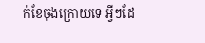ក់ខែចុងក្រោយទេ អ្វីៗដែ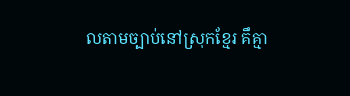លតាមច្បាប់នៅស្រុកខ្មែរ គឹគ្មា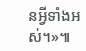នអ្វីទាំងអស់។»៕